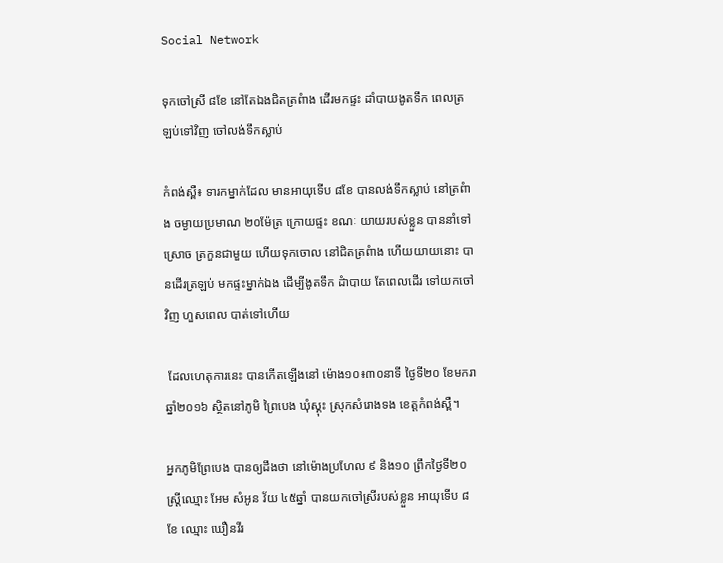Social Network

ទុកចៅស្រី ៨ខែ នៅតែឯងជិតត្រពំាង ដើរមកផ្ទះ ដាំបាយងូតទឹក ពេលត្រឡប់ទៅវិញ ចៅលង់ទឹកស្លាប់

កំពង់ស្ពឺ៖ ទារកម្នាក់ដែល មានអាយុទើប ៨ខែ បានលង់ទឹកស្លាប់ នៅត្រពំាង ចម្ងាយប្រមាណ ២០ម៉ែត្រ ក្រោយផ្ទះ ខណៈ យាយរបស់ខ្លួន បាននាំទៅស្រោច ត្រកួនជាមួយ ហើយទុកចោល នៅជិតត្រពំាង ហើយយាយនោះ បានដើរត្រឡប់ មកផ្ទះម្នាក់ឯង ដើម្បីងូតទឹក ដំាបាយ តែពេលដើរ ទៅយកចៅវិញ ហួសពេល បាត់ទៅហើយ

 ដែលហេតុការនេះ បានកើតឡើងនៅ ម៉ោង១០៖៣០នាទី ថ្ងៃទី២០ ខែមករា ឆ្នាំ២០១៦ ស្ថិតនៅភូមិ ព្រៃបេង ឃុំស្គុះ ស្រុកសំរោងទង ខេត្តកំពង់ស្ពឺ។

អ្នកភូមិព្រែបេង បានឲ្យដឹងថា នៅម៉ោងប្រហែល ៩ និង១០ ព្រឹកថ្ងៃទី២០ ស្រ្តីឈ្មោះ អែម សំអូន វ័យ ៤៥ឆ្នាំ បានយកចៅស្រីរបស់ខ្លួន អាយុទើប ៨ខែ ឈ្មោះ ឃឿនវីរ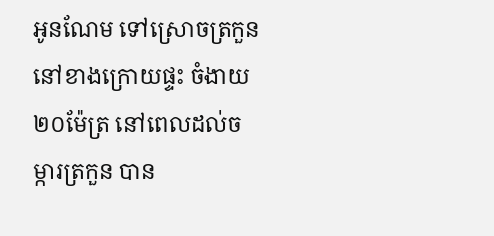អូនណែម ទៅស្រោចត្រកួននៅខាងក្រោយផ្ទះ ចំងាយ២០ម៉ែត្រ នៅពេលដល់ចម្ការត្រកួន បាន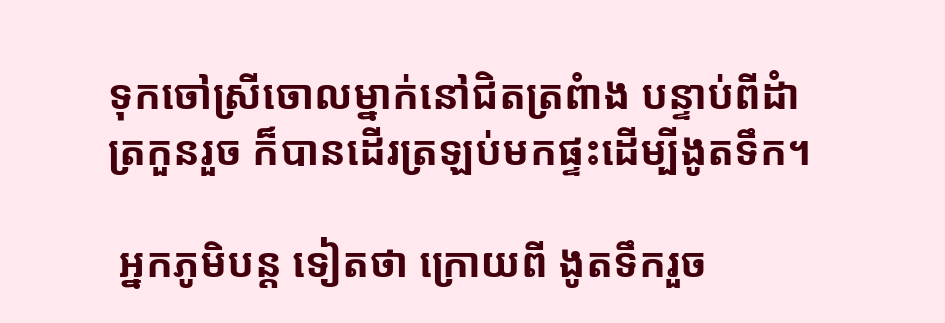ទុកចៅស្រីចោលម្នាក់នៅជិតត្រពំាង បន្ទាប់ពីដំាត្រកួនរួច ក៏បានដើរត្រឡប់មកផ្ទះដើម្បីងូតទឹក។

 អ្នកភូមិបន្ត ទៀតថា ក្រោយពី ងូតទឹករួច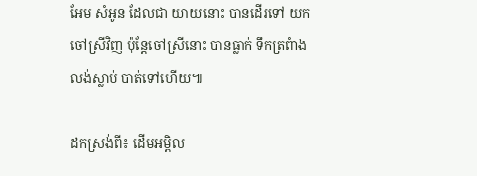អែម សំអូន ដែលជា យាយនោះ បានដើរទៅ យកចៅស្រីវិញ ប៉ុន្តែចៅស្រីនោះ បានធ្លាក់ ទឹកត្រពំាង លង់ស្លាប់ បាត់ទៅហើយ៕

ដកស្រង់ពី៖ ដើមអម្ពិល